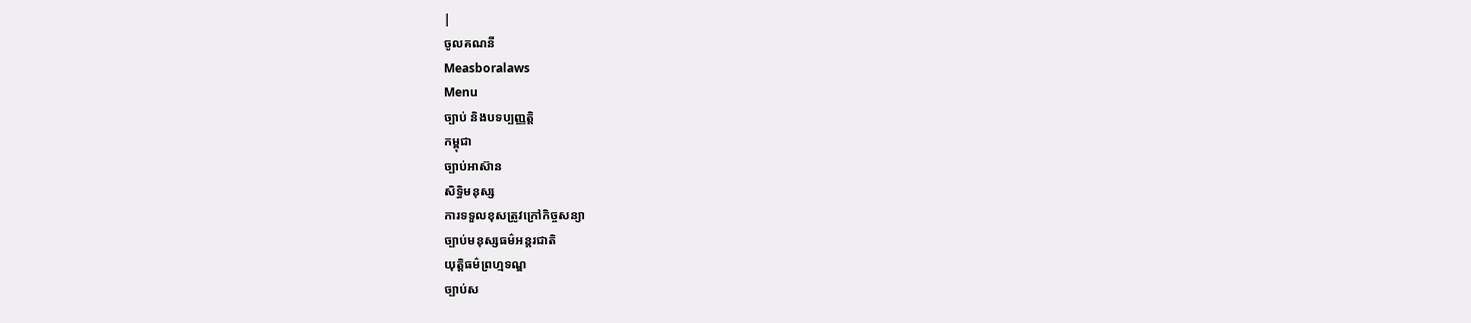|
ចូលគណនី
Measboralaws
Menu
ច្បាប់ និងបទប្បញ្ញត្តិ
កម្ពុជា
ច្បាប់អាស៊ាន
សិទ្ធិមនុស្ស
ការទទួលខុសត្រូវក្រៅកិច្ចសន្យា
ច្បាប់មនុស្សធម៌អន្តរជាតិ
យុត្តិធម៌ព្រហ្មទណ្ឌ
ច្បាប់ស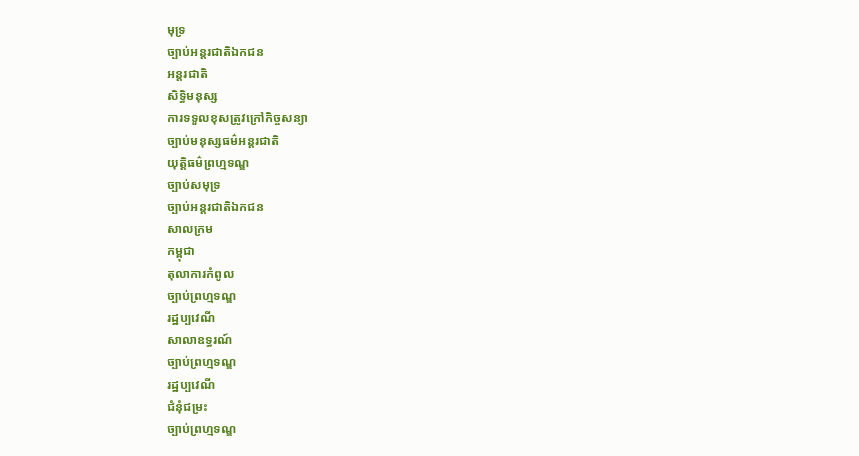មុទ្រ
ច្បាប់អន្តរជាតិឯកជន
អន្តរជាតិ
សិទ្ធិមនុស្ស
ការទទួលខុសត្រូវក្រៅកិច្ចសន្យា
ច្បាប់មនុស្សធម៌អន្តរជាតិ
យុត្តិធម៌ព្រហ្មទណ្ឌ
ច្បាប់សមុទ្រ
ច្បាប់អន្តរជាតិឯកជន
សាលក្រម
កម្ពុជា
តុលាការកំពូល
ច្បាប់ព្រហ្មទណ្ឌ
រដ្ឋប្បវេណី
សាលាឧទ្ធរណ៍
ច្បាប់ព្រហ្មទណ្ឌ
រដ្ឋប្បវេណី
ជំនុំជម្រះ
ច្បាប់ព្រហ្មទណ្ឌ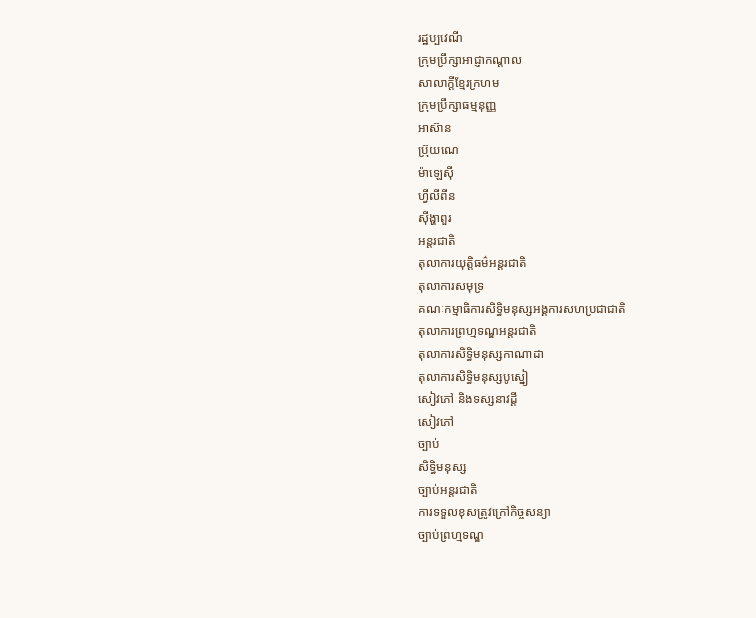រដ្ឋប្បវេណី
ក្រុមប្រឹក្សាអាជ្ញាកណ្តាល
សាលាក្តីខ្មែរក្រហម
ក្រុមប្រឹក្សាធម្មនុញ្ញ
អាស៊ាន
ប៊្រុយណេ
ម៉ាឡេស៊ី
ហ្វីលីពីន
ស៊ីង្ហាពួរ
អន្តរជាតិ
តុលាការយុត្តិធម៌អន្តរជាតិ
តុលាការសមុទ្រ
គណៈកម្មាធិការសិទ្ធិមនុស្សអង្គការសហប្រជាជាតិ
តុលាការព្រហ្មទណ្ឌអន្តរជាតិ
តុលាការសិទ្ធិមនុស្សកាណាដា
តុលាការសិទ្ធិមនុស្សបូស្នៀ
សៀវភៅ និងទស្សនាវដ្តី
សៀវភៅ
ច្បាប់
សិទ្ធិមនុស្ស
ច្បាប់អន្តរជាតិ
ការទទួលខុសត្រូវក្រៅកិច្ចសន្យា
ច្បាប់ព្រហ្មទណ្ឌ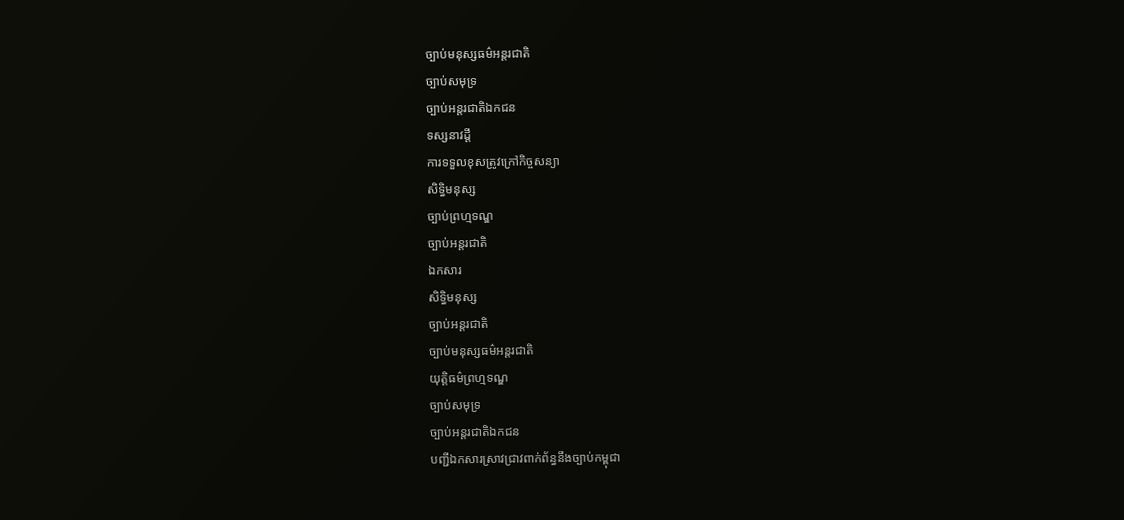ច្បាប់មនុស្សធម៌អន្តរជាតិ
ច្បាប់សមុទ្រ
ច្បាប់អន្តរជាតិឯកជន
ទស្សនាវដ្តី
ការទទួលខុសត្រូវក្រៅកិច្ចសន្យា
សិទ្ធិមនុស្ស
ច្បាប់ព្រហ្មទណ្ឌ
ច្បាប់អន្តរជាតិ
ឯកសារ
សិទ្ធិមនុស្ស
ច្បាប់អន្តរជាតិ
ច្បាប់មនុស្សធម៌អន្តរជាតិ
យុត្តិធម៌ព្រហ្មទណ្ឌ
ច្បាប់សមុទ្រ
ច្បាប់អន្តរជាតិឯកជន
បញ្ជីឯកសារស្រាវជ្រាវពាក់ព័ន្ធនឹងច្បាប់កម្ពុជា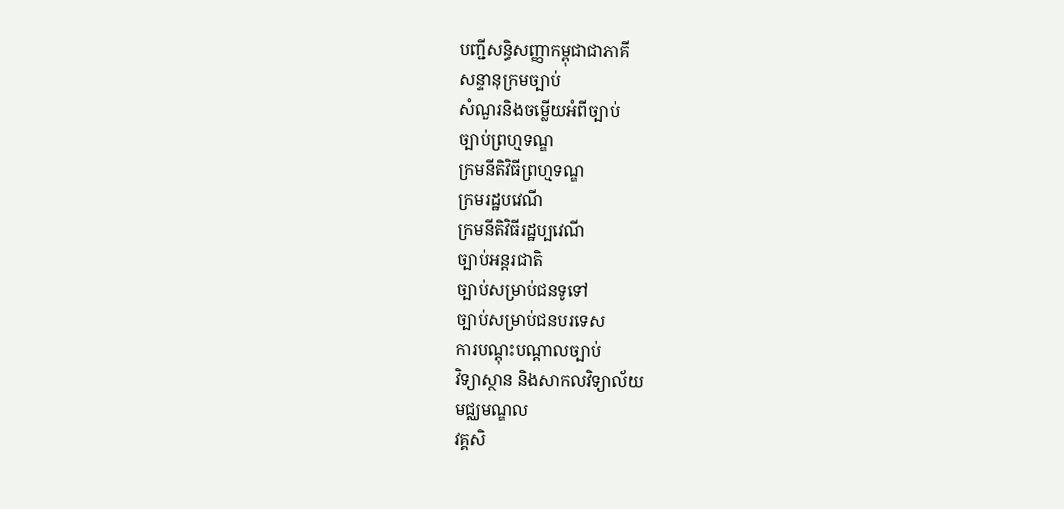បញ្ជីសន្ធិសញ្ញាកម្ពុជាជាភាគី
សន្ទានុក្រមច្បាប់
សំណួរនិងចម្លើយអំពីច្បាប់
ច្បាប់ព្រហ្មទណ្ឌ
ក្រមនីតិវិធីព្រហ្មទណ្ឌ
ក្រមរដ្ឋបវេណី
ក្រមនីតិវិធីរដ្ឋប្បវេណី
ច្បាប់អន្តរជាតិ
ច្បាប់សម្រាប់ជនទូទៅ
ច្បាប់សម្រាប់ជនបរទេស
ការបណ្តុះបណ្តាលច្បាប់
វិទ្យាស្ថាន និងសាកលវិទ្យាល័យ
មជ្ឈមណ្ឌល
វគ្គសិ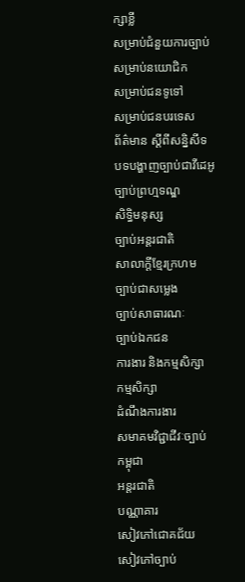ក្សាខ្លី
សម្រាប់ជំនួយការច្បាប់
សម្រាប់នយោជិក
សម្រាប់ជនទូទៅ
សម្រាប់ជនបរទេស
ព័ត៌មាន ស្តីពីសន្និសីទ
បទបង្ហាញច្បាប់ជាវីដេអូ
ច្បាប់ព្រហ្មទណ្ឌ
សិទ្ធិមនុស្ស
ច្បាប់អន្តរជាតិ
សាលាក្តីខ្មែរក្រហម
ច្បាប់ជាសម្លេង
ច្បាប់សាធារណៈ
ច្បាប់ឯកជន
ការងារ និងកម្មសិក្សា
កម្មសិក្សា
ដំណឹងការងារ
សមាគមវិជ្ជាជីវៈច្បាប់
កម្ពុជា
អន្តរជាតិ
បណ្ណាគារ
សៀវភៅជោគជ័យ
សៀវភៅច្បាប់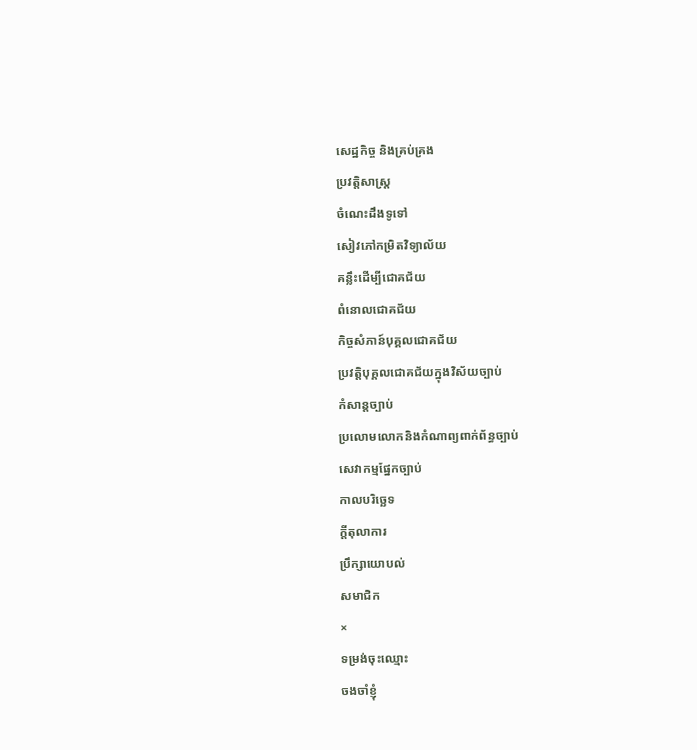សេដ្ឋកិច្ច និងគ្រប់គ្រង
ប្រវត្តិសាស្ត្រ
ចំណេះដឹងទូទៅ
សៀវភៅកម្រិតវិទ្យាល័យ
គន្លឹះដើម្បីជោគជ័យ
ពំនោលជោគជ័យ
កិច្ចសំភាន៍បុគ្គលជោគជ័យ
ប្រវត្តិបុគ្គលជោគជ័យក្នុងវិស័យច្បាប់
កំសាន្តច្បាប់
ប្រលោមលោកនិងកំណាព្យពាក់ព័ន្ធច្បាប់
សេវាកម្មផ្នែកច្បាប់
កាលបរិច្ឆេទ
ក្តីតុលាការ
ប្រឹក្សាយោបល់
សមាជិក
×
ទម្រង់ចុះឈ្មោះ
ចងចាំខ្ញុំ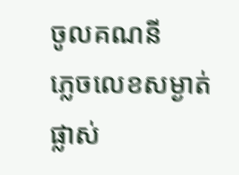ចូលគណនី
ភ្លេចលេខសម្ងាត់
ផ្លាស់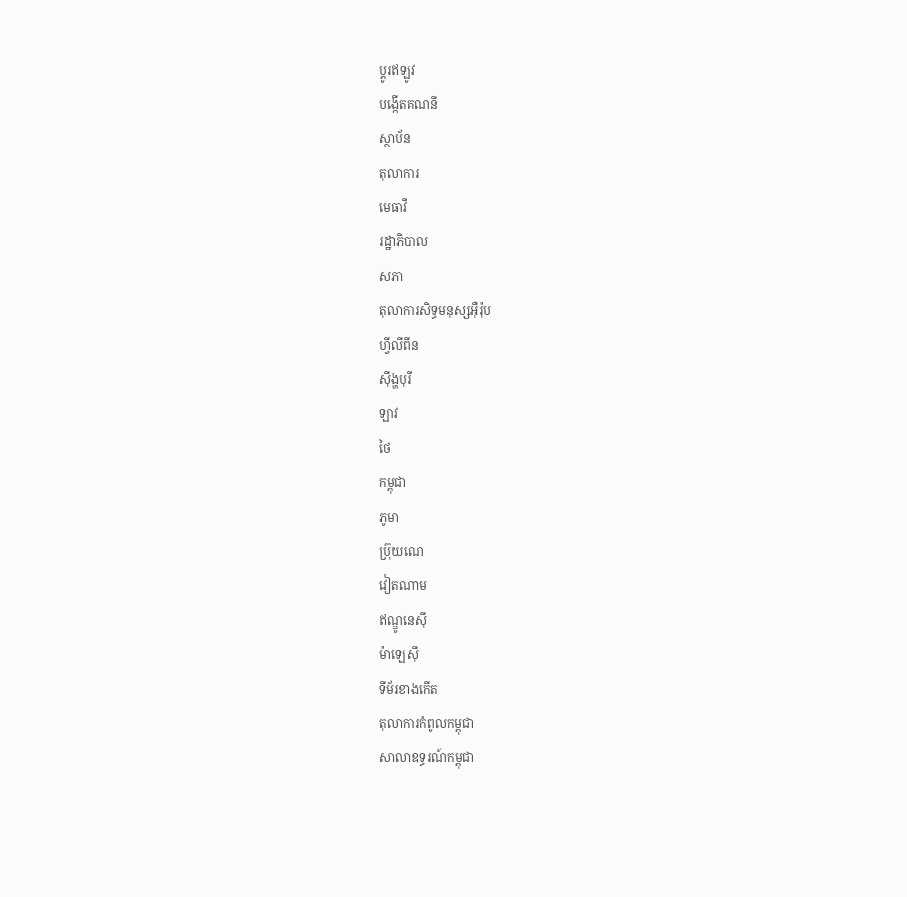ប្តូរឥឡូវ
បង្កើតគណនី
ស្ថាប័ន
តុលាការ
មេធាវី
រដ្ឋាភិបាល
សភា
តុលាការសិទ្ធមនុស្សអ៊ឺរ៉ុប
ហ្វីលីពីន
ស៊ីង្ហបុរី
ឡាវ
ថៃ
កម្ពុជា
ភូមា
ប្រ៊ុយណេ
វៀតណាម
ឥណ្ឌូនេស៊ី
ម៉ាឡេស៊ី
ទីម័រខាងកើត
តុលាការកំពូលកម្ពុជា
សាលាឧទ្ធរណ៍កម្ពុជា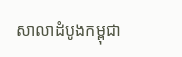សាលាដំបូងកម្ពុជា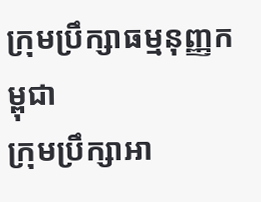ក្រុមប្រឹក្សាធម្មនុញ្ញកម្ពុជា
ក្រុមប្រឹក្សាអា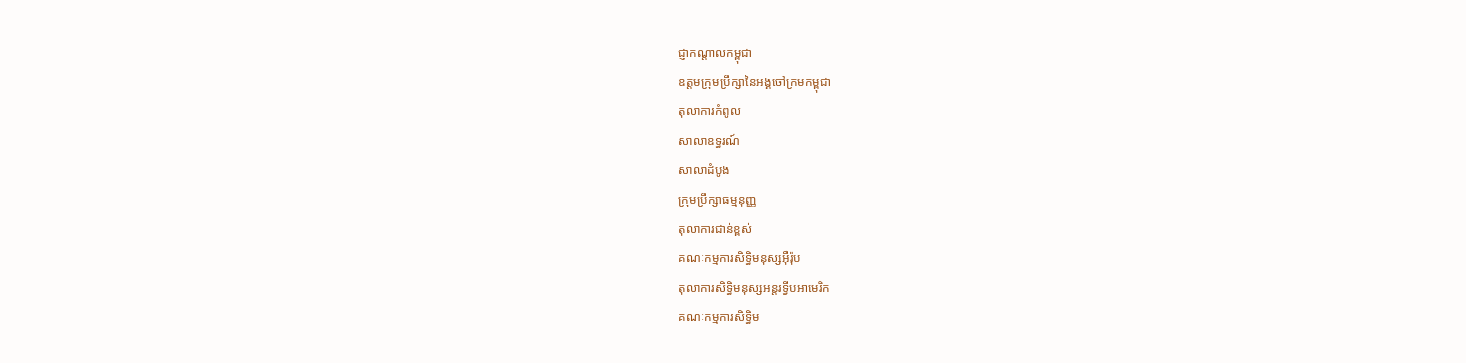ជ្ញាកណ្តាលកម្ពុជា
ឧត្តមក្រុមប្រឹក្សានៃអង្គចៅក្រមកម្ពុជា
តុលាការកំពូល
សាលាឧទ្ធរណ៍
សាលាដំបូង
ក្រុមប្រឹក្សាធម្មនុញ្ញ
តុលាការជាន់ខ្ពស់
គណៈកម្មការសិទ្ធិមនុស្សអ៊ឺរ៉ុប
តុលាការសិទ្ធិមនុស្សអន្តរទ្វីបអាមេរិក
គណៈកម្មការសិទ្ធិម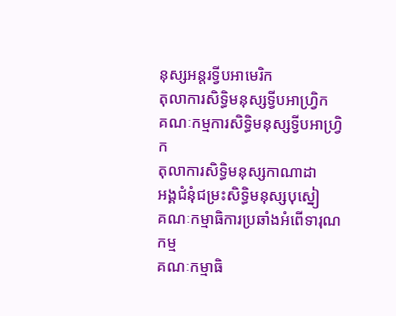នុស្សអន្តរទ្វីបអាមេរិក
តុលាការសិទ្ធិមនុស្សទ្វីបអាហ្រ្វិក
គណៈកម្មការសិទ្ធិមនុស្សទ្វីបអាហ្រ្វិក
តុលាការសិទ្ធិមនុស្សកាណាដា
អង្គជំនុំជម្រះសិទ្ធិមនុស្សបុស្នៀ
គណៈកម្មាធិការប្រឆាំងអំពើទារុណកម្ម
គណៈកម្មាធិ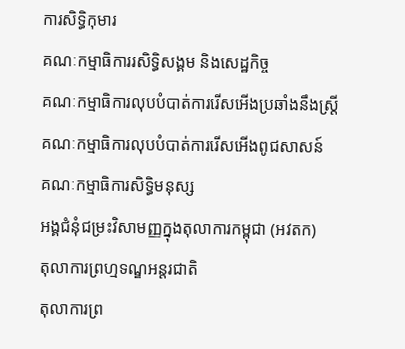ការសិទ្ធិកុមារ
គណៈកម្មាធិការរសិទ្ធិសង្គម និងសេដ្ឋកិច្ច
គណៈកម្មាធិការលុបបំបាត់ការរើសអើងប្រឆាំងនឹងស្រ្តី
គណៈកម្មាធិការលុបបំបាត់ការរើសអើងពូជសាសន៍
គណៈកម្មាធិការសិទ្ធិមនុស្ស
អង្គជំនុំជម្រះវិសាមញ្ញក្នុងតុលាការកម្ពុជា (អវតក)
តុលាការព្រហ្មទណ្ឌអន្តរជាតិ
តុលាការព្រ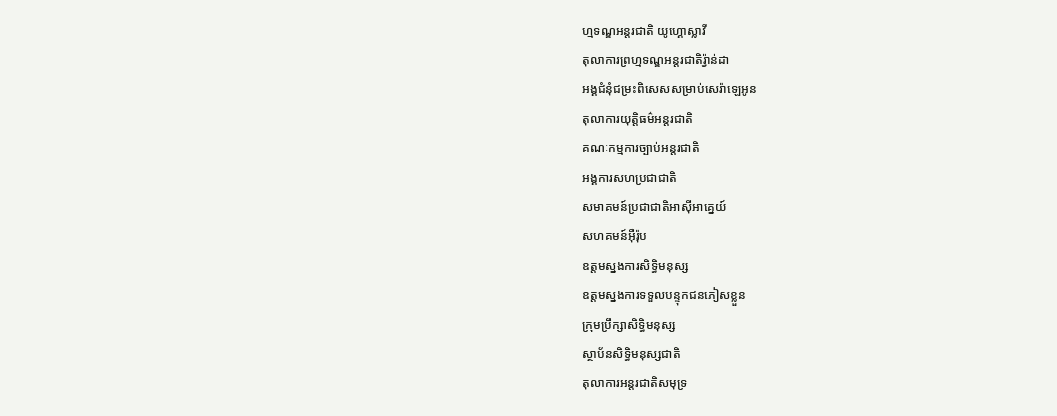ហ្មទណ្ឌអន្តរជាតិ យូហ្គោស្លាវី
តុលាការព្រហ្មទណ្ឌអន្តរជាតិរ្វ៉ាន់ដា
អង្គជំនុំជម្រះពិសេសសម្រាប់សេរ៉ាឡេអូន
តុលាការយុត្តិធម៌អន្តរជាតិ
គណៈកម្មការច្បាប់អន្តរជាតិ
អង្គការសហប្រជាជាតិ
សមាគមន៍ប្រជាជាតិអាស៊ីអាគ្នេយ៍
សហគមន៍អ៊ឺរ៉ុប
ឧត្តមស្នងការសិទ្ធិមនុស្ស
ឧត្តមស្នងការទទួលបន្ទុកជនភៀសខ្លួន
ក្រុមប្រឹក្សាសិទ្ធិមនុស្ស
ស្ថាប័នសិទ្ធិមនុស្សជាតិ
តុលាការអន្តរជាតិសមុទ្រ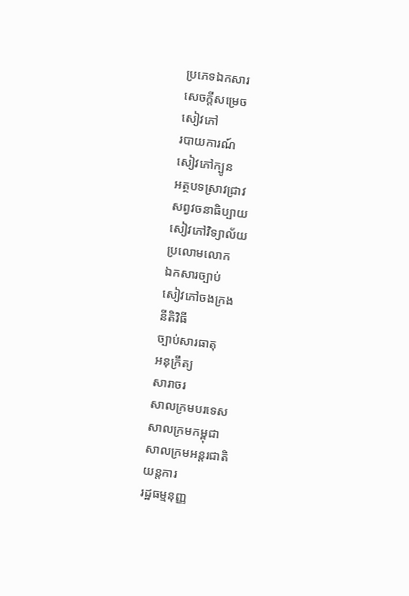ប្រភេទឯកសារ
សេចក្តីសម្រេច
សៀវភៅ
របាយការណ៍
សៀវភៅក្បូន
អត្ថបទស្រាវជ្រាវ
សព្វវចនាធិប្បាយ
សៀវភៅវិទ្យាល័យ
ប្រលោមលោក
ឯកសារច្បាប់
សៀវភៅចងក្រង
នីតិវិធី
ច្បាប់សារធាតុ
អនុក្រឹត្យ
សារាចរ
សាលក្រមបរទេស
សាលក្រមកម្ពុជា
សាលក្រមអន្តរជាតិ
យន្តការ
រដ្ឋធម្មនុញ្ញ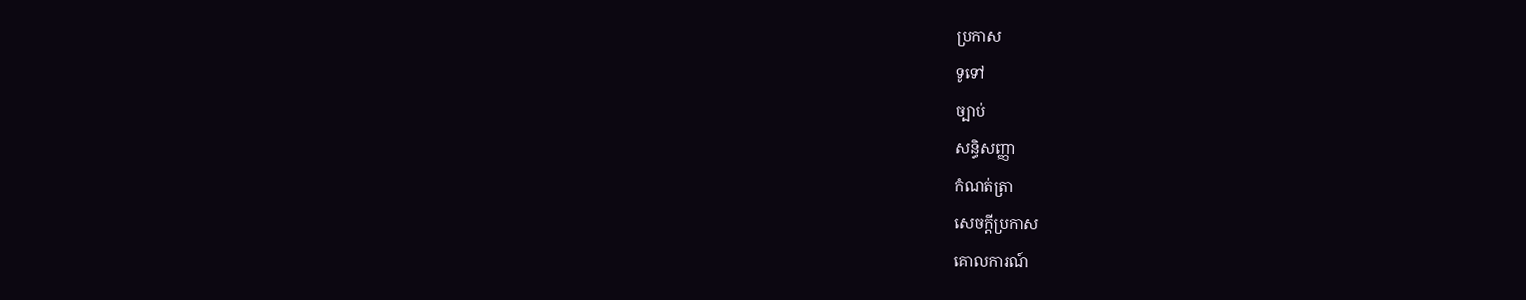ប្រកាស
ទូទៅ
ច្បាប់
សន្ធិសញ្ញា
កំណត់ត្រា
សេចក្តីប្រកាស
គោលការណ៍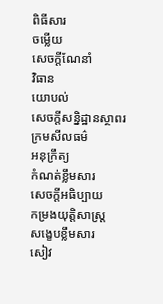ពិធីសារ
ចម្លើយ
សេចក្តីណែនាំ
វិធាន
យោបល់
សេចក្តីសន្និដ្ឋានស្ថាពរ
ក្រមសីលធម៌
អនុក្រឹត្យ
កំណត់ខ្លឹមសារ
សេចក្តីអធិប្បាយ
កម្រងយុត្តិសាស្រ្ត
សង្ខេបខ្លឹមសារ
សៀវ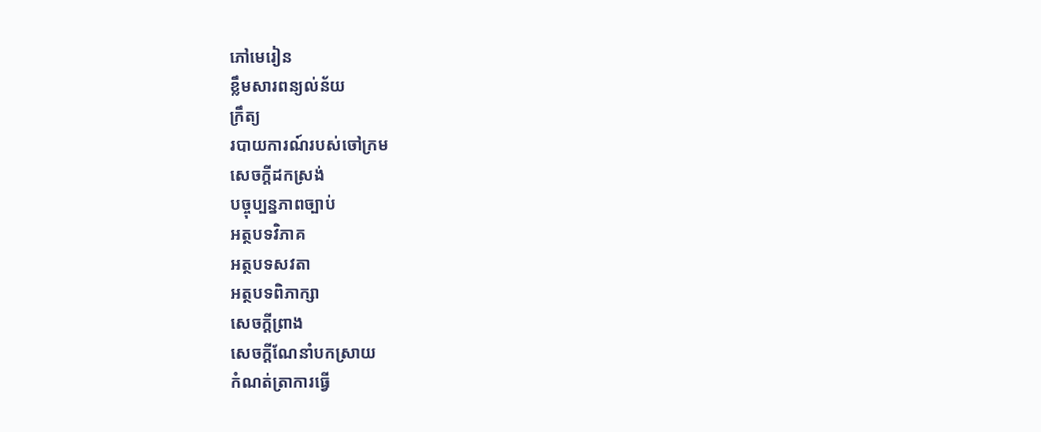ភៅមេរៀន
ខ្លឹមសារពន្យល់ន័យ
ក្រឹត្យ
របាយការណ៍របស់ចៅក្រម
សេចក្តីដកស្រង់
បច្ចុប្បន្នភាពច្បាប់
អត្ថបទវិភាគ
អត្ថបទសវតា
អត្ថបទពិភាក្សា
សេចក្តីព្រាង
សេចក្តីណែនាំបកស្រាយ
កំណត់ត្រាការធ្វើ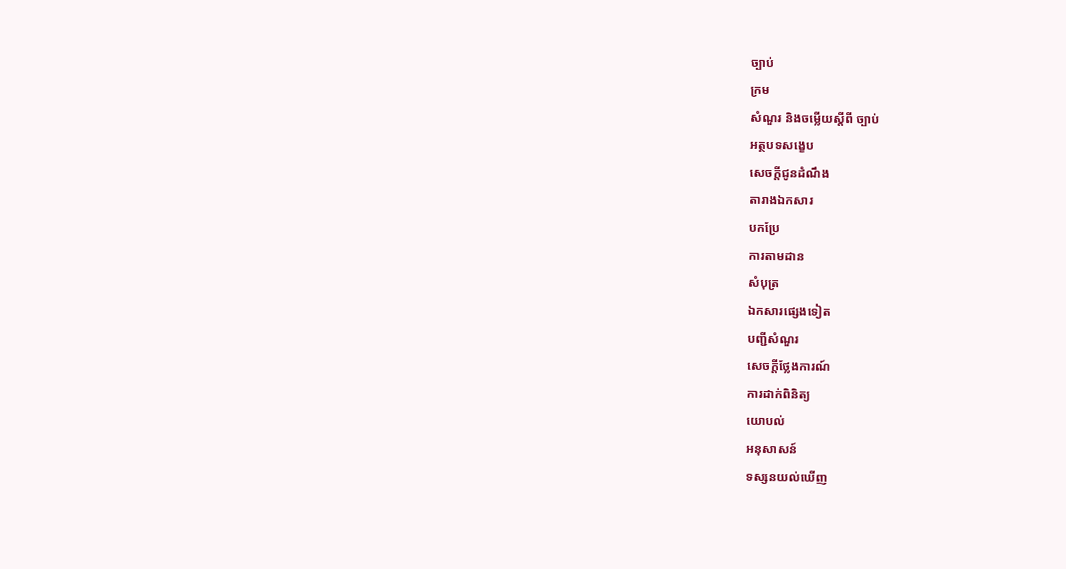ច្បាប់
ក្រម
សំណួរ និងចម្លើយស្តីពី ច្បាប់
អត្ថបទសង្ខេប
សេចក្តីជូនដំណឹង
តារាងឯកសារ
បកប្រែ
ការតាមដាន
សំបុត្រ
ឯកសារផ្សេងទៀត
បញ្ជីសំណួរ
សេចក្តីថ្លែងការណ៍
ការដាក់ពិនិត្យ
យោបល់
អនុសាសន៍
ទស្សនយល់ឃើញ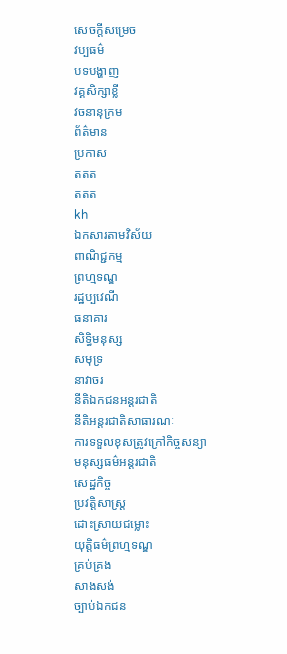សេចក្តីសម្រេច
វប្បធម៌
បទបង្ហាញ
វគ្គសិក្សាខ្លី
វចនានុក្រម
ព័ត៌មាន
ប្រកាស
តតត
តតត
kh
ឯកសារតាមវិស័យ
ពាណិជ្ជកម្ម
ព្រហ្មទណ្ឌ
រដ្ឋប្បវេណី
ធនាគារ
សិទ្ធិមនុស្ស
សមុទ្រ
នាវាចរ
នីតិឯកជនអន្តរជាតិ
នីតិអន្តរជាតិសាធារណៈ
ការទទួលខុសត្រូវក្រៅកិច្ចសន្យា
មនុស្សធម៌អន្តរជាតិ
សេដ្ឋកិច្ច
ប្រវត្តិសាស្រ្ត
ដោះស្រាយជម្លោះ
យុត្តិធម៌ព្រហ្មទណ្ឌ
គ្រប់គ្រង
សាងសង់
ច្បាប់ឯកជន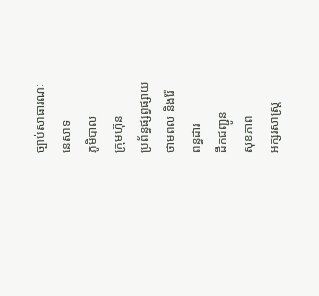ច្បាប់សាធារណៈ
នេសាទ
ភូមិបាល
ក្រុមហ៊ុន
ប្រព័ន្ធផ្សព្វផ្សាយ
ថាមពល និងរ៉ែ
ពន្ធដារ
ដឹកជញ្ជូន
សុខភាព
អក្សរសាស្រ្ត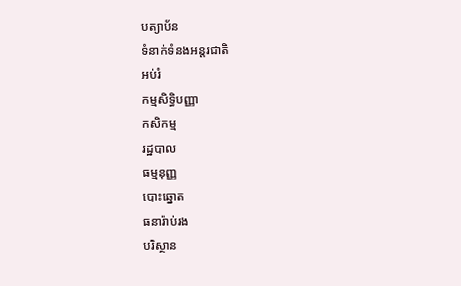បត្យាប័ន
ទំនាក់ទំនងអន្តរជាតិ
អប់រំ
កម្មសិទ្ធិបញ្ញា
កសិកម្ម
រដ្ឋបាល
ធម្មនុញ្ញ
បោះឆ្នោត
ធនារ៉ាប់រង
បរិស្ថាន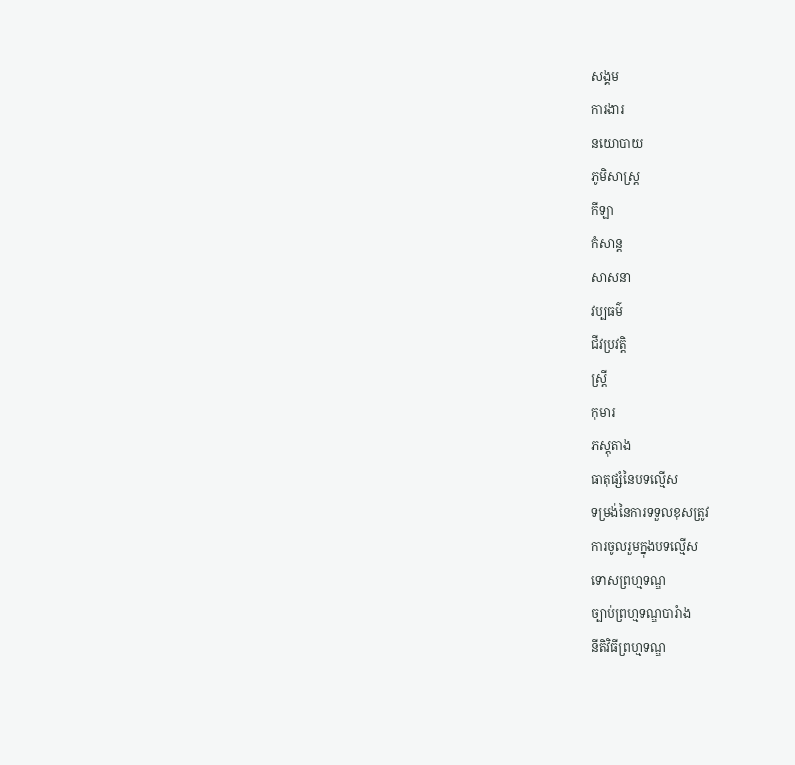សង្គម
ការងារ
នយោបាយ
ភូមិសាស្រ្ត
កីឡា
កំសាន្ត
សាសនា
វប្បធម៌
ជីវប្រវត្តិ
ស្រ្តី
កុមារ
ភស្តុតាង
ធាតុផ្សំនៃបទល្មើស
ទម្រង់នៃការទទួលខុសត្រូវ
ការចូលរួមក្នុងបទល្មើស
ទោសព្រហ្មទណ្ឌ
ច្បាប់ព្រហ្មទណ្ឌបារំាង
នីតិវិធីព្រហ្មទណ្ឌ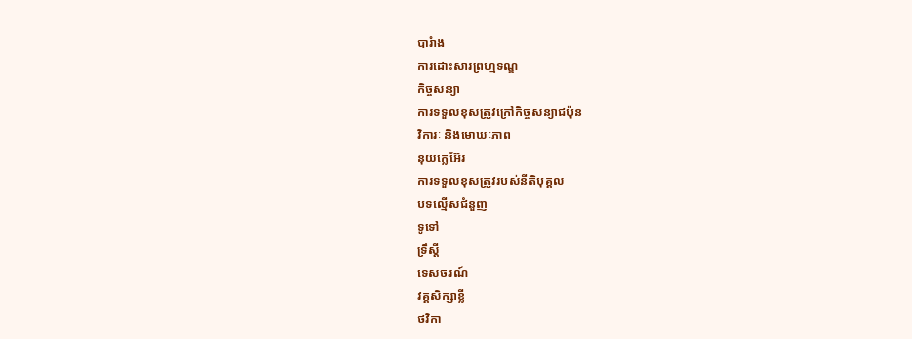បារំាង
ការដោះសារព្រហ្មទណ្ឌ
កិច្ចសន្យា
ការទទួលខុសត្រូវក្រៅកិច្ចសន្យាជប៉ុន
វិការៈ និងមោឃៈភាព
នុយក្លេអ៊ែរ
ការទទួលខុសត្រូវរបស់នីតិបុគ្គល
បទល្មើសជំនួញ
ទូទៅ
ទ្រឹស្តី
ទេសចរណ៍
វគ្គសិក្សាខ្លី
ថវិកា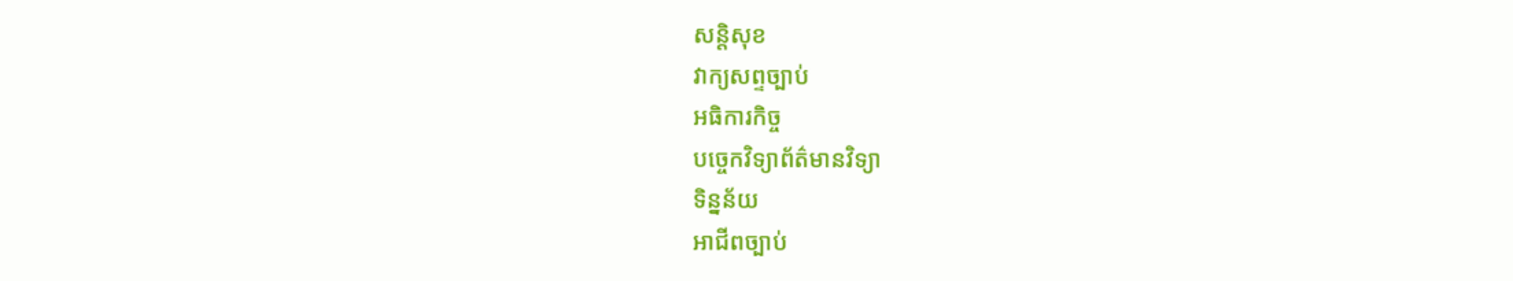សន្តិសុខ
វាក្យសព្ទច្បាប់
អធិការកិច្ច
បច្ចេកវិទ្យាព័ត៌មានវិទ្យា
ទិន្នន័យ
អាជីពច្បាប់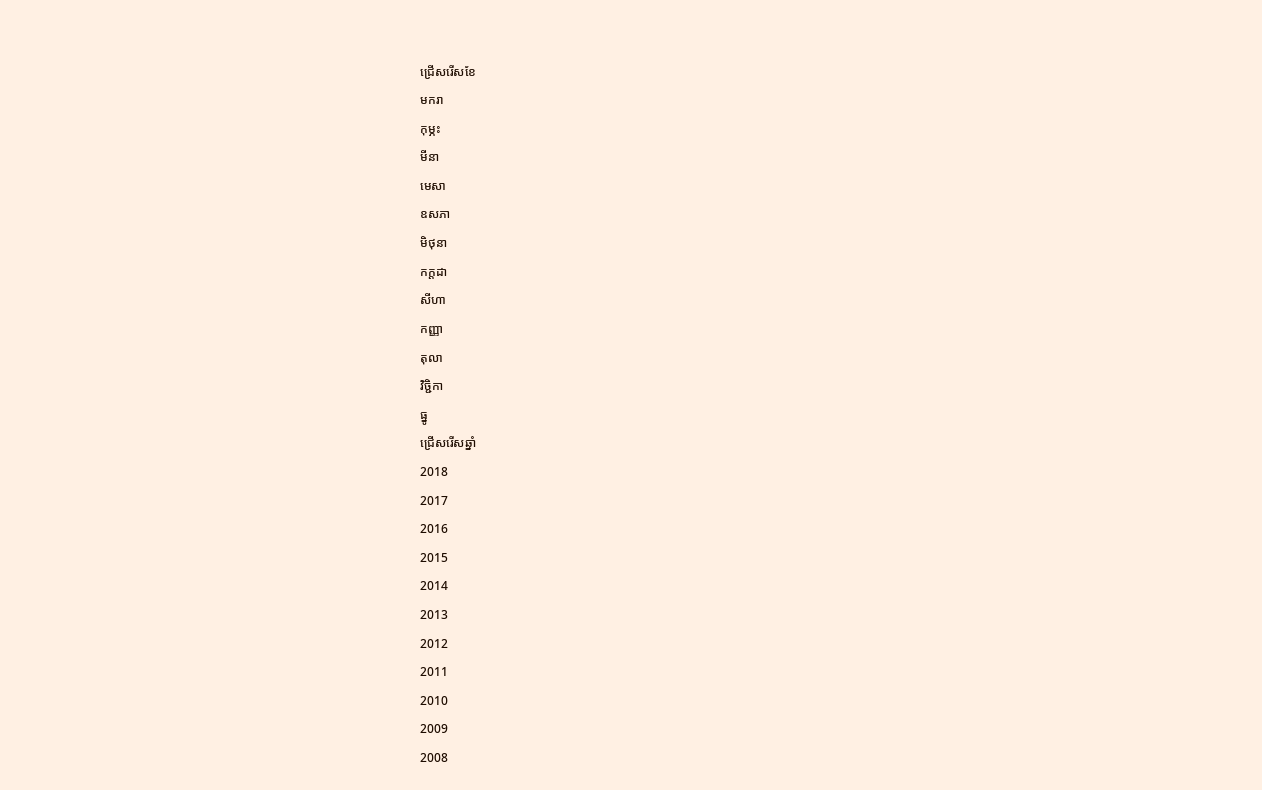ជ្រើសរើសខែ
មករា
កុម្ភះ
មីនា
មេសា
ឧសភា
មិថុនា
កក្តដា
សីហា
កញ្ញា
តុលា
វិច្ជិកា
ធ្នូ
ជ្រើសរើសឆ្នាំ
2018
2017
2016
2015
2014
2013
2012
2011
2010
2009
2008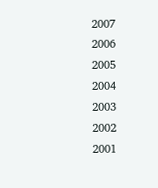2007
2006
2005
2004
2003
2002
2001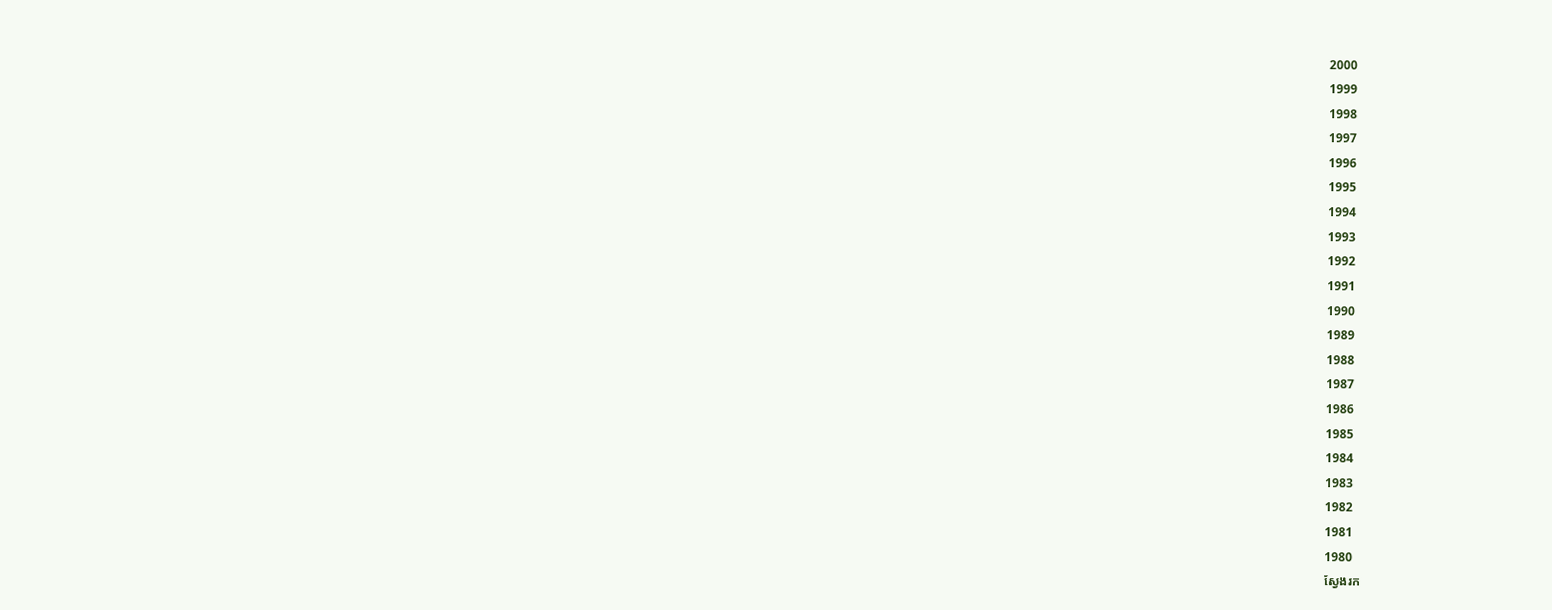2000
1999
1998
1997
1996
1995
1994
1993
1992
1991
1990
1989
1988
1987
1986
1985
1984
1983
1982
1981
1980
ស្វែងរក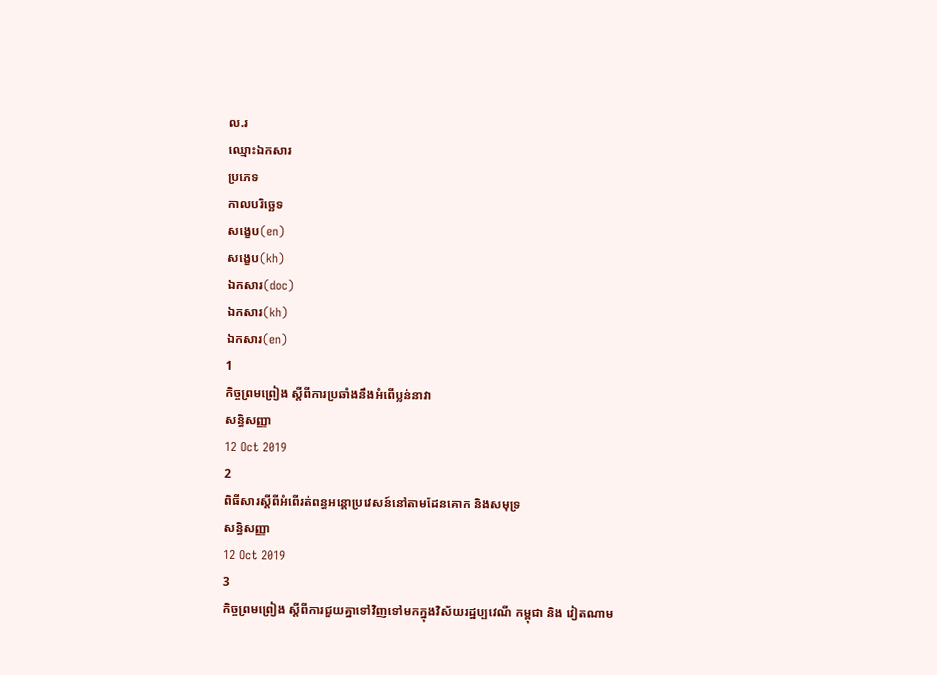ល.រ
ឈ្មោះឯកសារ
ប្រភេទ
កាលបរិច្ឆេទ
សង្ខេប(en)
សង្ខេប(kh)
ឯកសារ(doc)
ឯកសារ(kh)
ឯកសារ(en)
1
កិច្ចព្រមព្រៀង ស្តីពីការប្រឆាំងនឹងអំពើប្លន់នាវា
សន្ធិសញ្ញា
12 Oct 2019
2
ពិធីសារស្តីពីអំពើរត់ពន្ធអន្តោប្រវេសន៍នៅតាមដែនគោក និងសមុទ្រ
សន្ធិសញ្ញា
12 Oct 2019
3
កិច្ចព្រមព្រៀង ស្តីពីការជួយគ្នាទៅវិញទៅមកក្នុងវិស័យរដ្ឋប្បវេណី កម្ពុជា និង វៀតណាម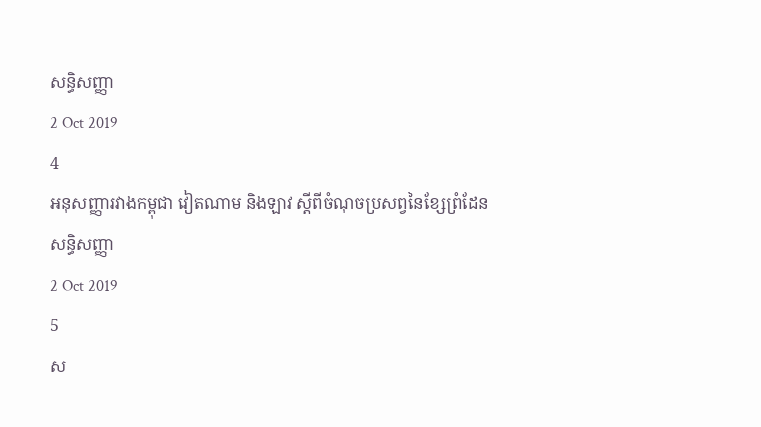សន្ធិសញ្ញា
2 Oct 2019
4
អនុសញ្ញារវាងកម្ពុជា វៀតណាម និងឡាវ ស្តីពីចំណុចប្រសព្វនៃខ្សែព្រំដែន
សន្ធិសញ្ញា
2 Oct 2019
5
ស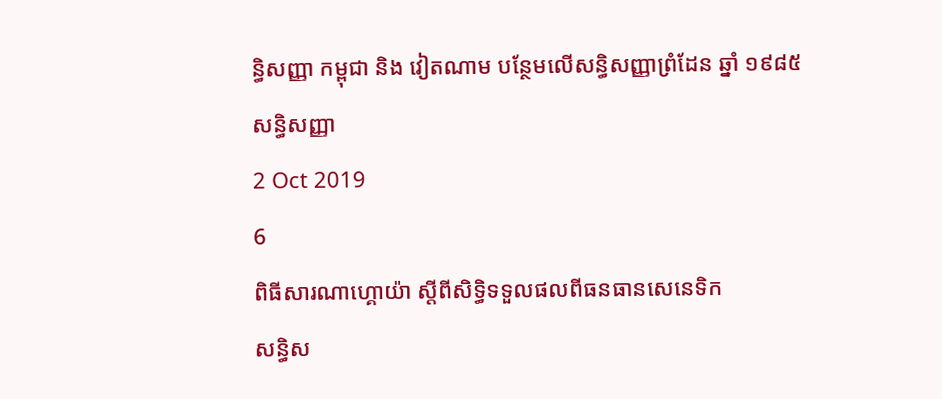ន្ធិសញ្ញា កម្ពុជា និង វៀតណាម បន្ថែមលើសន្ធិសញ្ញាព្រំដែន ឆ្នាំ ១៩៨៥
សន្ធិសញ្ញា
2 Oct 2019
6
ពិធីសារណាហ្គោយ៉ា ស្តីពីសិទ្ធិទទួលផលពីធនធានសេនេទិក
សន្ធិស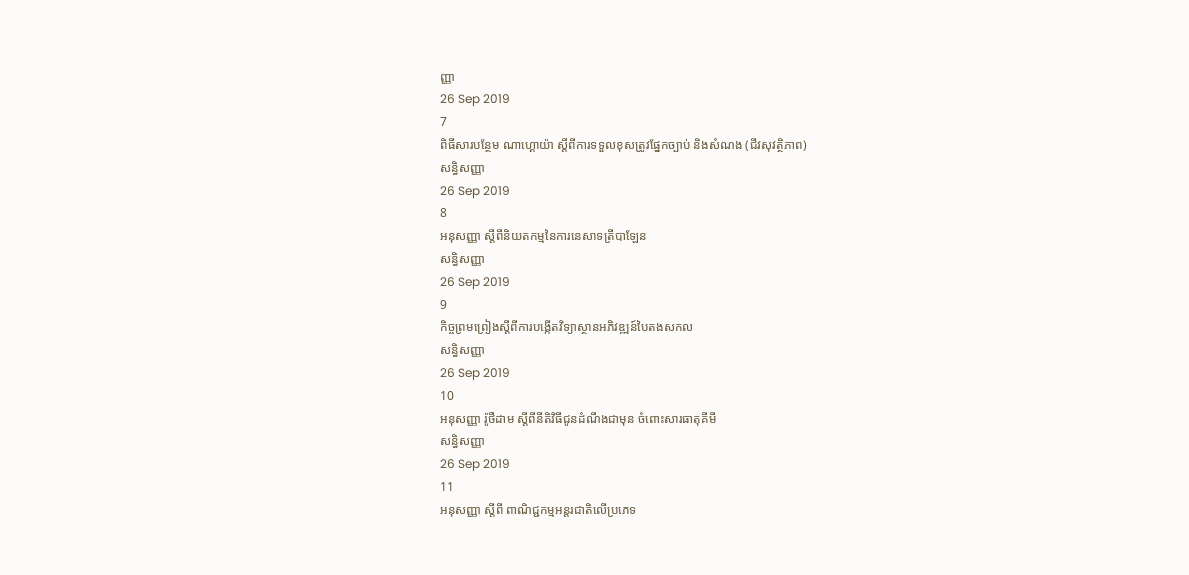ញ្ញា
26 Sep 2019
7
ពិធីសារបន្ថែម ណាហ្គោយ៉ា ស្តីពីការទទួលខុសត្រូវផ្នែកច្បាប់ និងសំណង (ជីវសុវត្ថិភាព)
សន្ធិសញ្ញា
26 Sep 2019
8
អនុសញ្ញា ស្តីពីនិយតកម្មនៃការនេសាទត្រីបាឡែន
សន្ធិសញ្ញា
26 Sep 2019
9
កិច្ចព្រមព្រៀងស្តីពីការបង្កើតវិទ្យាស្ថានអភិវឌ្ឍន៍បៃតងសកល
សន្ធិសញ្ញា
26 Sep 2019
10
អនុសញ្ញា រ៉ូថឺដាម ស្តីពីនីតិវិធីជូនដំណឹងជាមុន ចំពោះសារធាតុគីមី
សន្ធិសញ្ញា
26 Sep 2019
11
អនុសញ្ញា ស្តីពី ពាណិជ្ជកម្មអន្តរជាតិលើប្រភេទ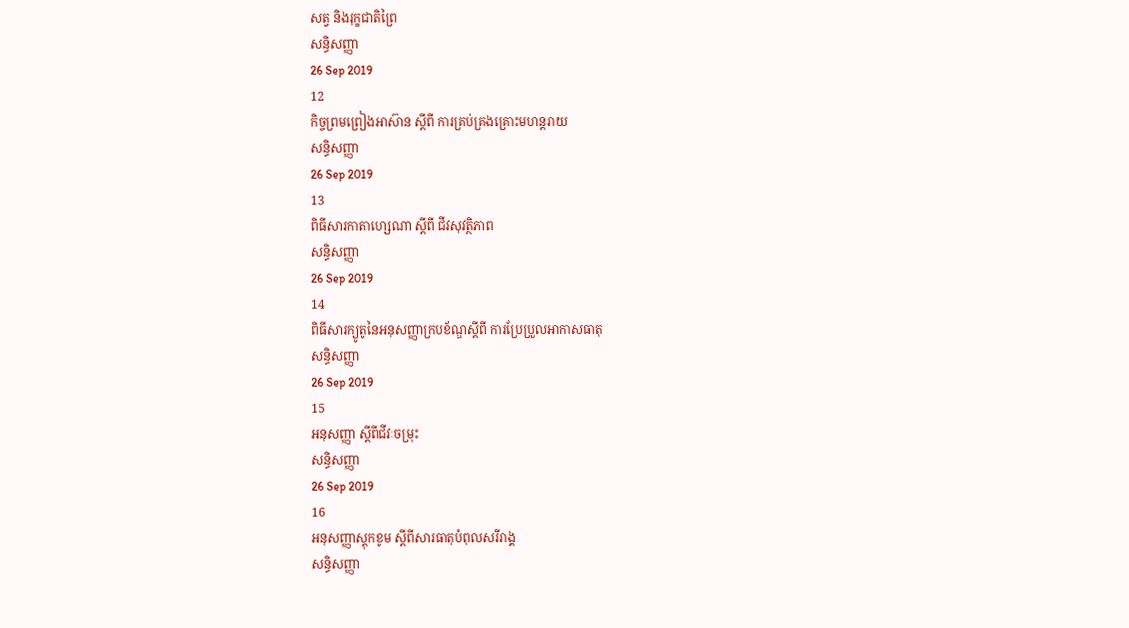សត្វ និងរុក្ខជាតិព្រៃ
សន្ធិសញ្ញា
26 Sep 2019
12
កិច្ចព្រមព្រៀងអាស៊ាន ស្តីពី ការគ្រប់គ្រងគ្រោះមហន្តរាយ
សន្ធិសញ្ញា
26 Sep 2019
13
ពិធីសារកាតាហ្សេណា ស្តីពី ជីវសុវត្ថិភាព
សន្ធិសញ្ញា
26 Sep 2019
14
ពិធីសារក្យូតូនៃអនុសញ្ញាក្របខ័ណ្ឌស្តីពី ការប្រែប្រួលអាកាសធាតុ
សន្ធិសញ្ញា
26 Sep 2019
15
អនុសញ្ញា ស្តីពីជីវៈចម្រុះ
សន្ធិសញ្ញា
26 Sep 2019
16
អនុសញ្ញាស្តុកខូម ស្តីពីសារធាតុបំពុលសរីរាង្គ
សន្ធិសញ្ញា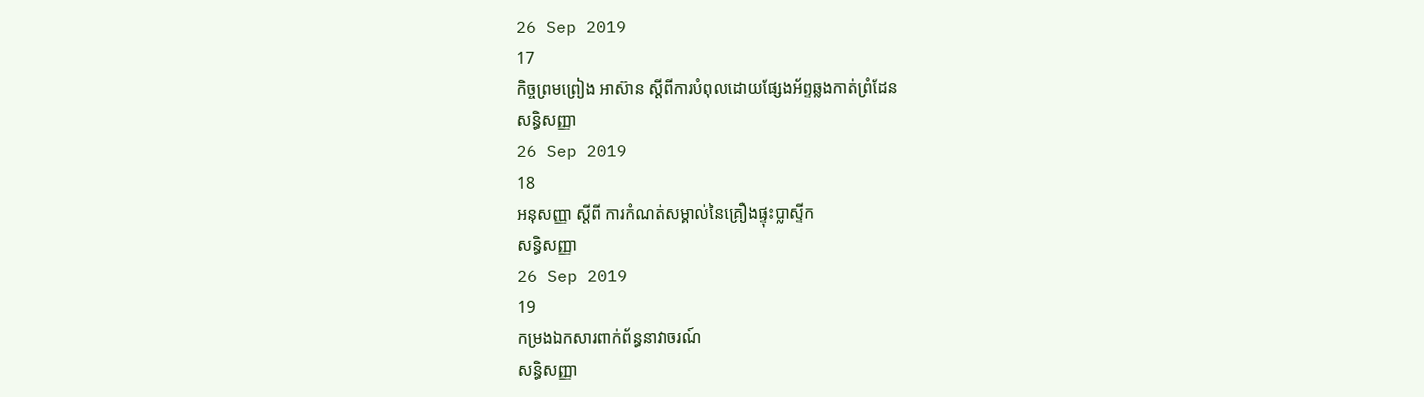26 Sep 2019
17
កិច្ចព្រមព្រៀង អាស៊ាន ស្តីពីការបំពុលដោយផ្សែងអ័ព្ទឆ្លងកាត់ព្រំដែន
សន្ធិសញ្ញា
26 Sep 2019
18
អនុសញ្ញា ស្តីពី ការកំណត់សម្គាល់នៃគ្រឿងផ្ទុះប្លាស្ទីក
សន្ធិសញ្ញា
26 Sep 2019
19
កម្រងឯកសារពាក់ព័ន្ធនាវាចរណ៍
សន្ធិសញ្ញា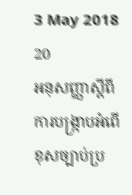3 May 2018
20
អនុសញ្ញាស្តីពី ការបង្រ្កាបអំពើខុសច្បាប់ប្រ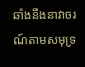ឆាំងនឹងនាវាចរណ៍តាមសមុទ្រ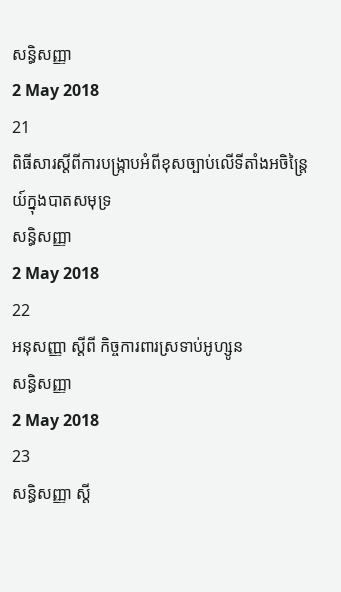សន្ធិសញ្ញា
2 May 2018
21
ពិធីសារស្តីពីការបង្រ្កាបអំពីខុសច្បាប់លើទីតាំងអចិន្ត្រៃយ៍ក្នុងបាតសមុទ្រ
សន្ធិសញ្ញា
2 May 2018
22
អនុសញ្ញា ស្តីពី កិច្ចការពារស្រទាប់អូហ្សូន
សន្ធិសញ្ញា
2 May 2018
23
សន្ធិសញ្ញា ស្តី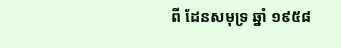ពី ដែនសមុទ្រ ឆ្នាំ ១៩៥៨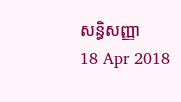សន្ធិសញ្ញា
18 Apr 2018